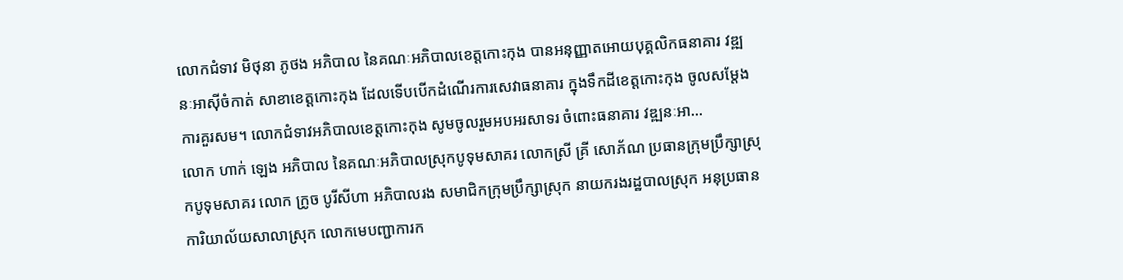លោកជំទាវ មិថុនា ភូថង អភិបាល នៃគណៈអភិបាលខេត្តកោះកុង បានអនុញ្ញាតអោយបុគ្គលិកធនាគារ វឌ្ឍនៈអាស៊ីចំកាត់ សាខាខេត្តកោះកុង ដែលទើបបើកដំណើរការសេវាធនាគារ ក្នុងទឹកដីខេត្តកោះកុង ចូលសម្តែងការគួរសម។ លោកជំទាវអភិបាលខេត្តកោះកុង សូមចូលរួមអបអរសាទរ ចំពោះធនាគារ វឌ្ឍនៈអា...
លោក ហាក់ ឡេង អភិបាល នៃគណៈអភិបាលស្រុកបូទុមសាគរ លោកស្រី គ្រី សោភ័ណ ប្រធានក្រុមប្រឹក្សាស្រុកបូទុមសាគរ លោក ក្រូច បូរីសីហា អភិបាលរង សមាជិកក្រុមប្រឹក្សាស្រុក នាយករងរដ្ឋបាលស្រុក អនុប្រធានការិយាល័យសាលាស្រុក លោកមេបញ្ជាការក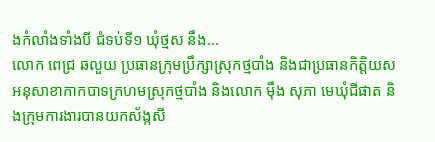ងកំលាំងទាំងបី ជំទប់ទី១ ឃុំថ្មស នឹង...
លោក ពេជ្រ ឆលួយ ប្រធានក្រុមប្រឹក្សាស្រុកថ្មបាំង និងជាប្រធានកិតិ្តយស អនុសាខាកាកបាទក្រហមស្រុកថ្មបាំង និងលោក ម៉ឹង សុភា មេឃុំជីផាត និងក្រុមការងារបានយកស័ង្កសី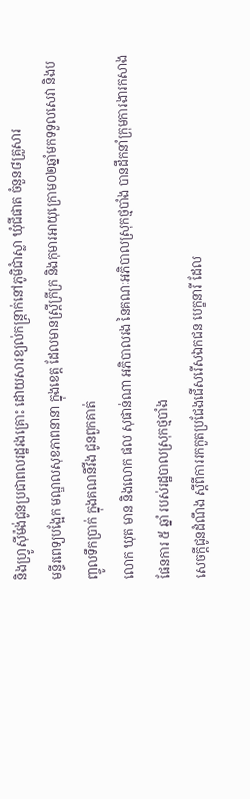និងហ្រ្វូស៊ីម៉ង់ជូនប្រជាពលរដ្ឋរងគ្រោះ ដោយសារខ្យល់កន្ត្រាក់នៅភូមិជាំស្លា ឃុំជីផាត ចំនួន៨គ្រួសារ
មន្ទីរពេទ្យបង្អែក មណ្ឌលសុខភាពនានា ក្នុងខេត្ត ដែលមានស្រ្តីក្រីក្រ និងកុមារអាយុក្រោម០២ឆ្នាំមកទទួលសេវា និងបញ្ចូលទឹកប្រាក់ ក្នុងគណនីវីង ជូនពួកគាត់
លោក ឃុត មាន និងលោក ផល សុផាន់ណា អភិបាលរង នៃគណៈអភិបាលស្រុកថ្មបាំង បានដឹកនាំក្រុមការងារកសាងផែនការ ៥ ឆ្នាំ របស់រដ្ឋបាលស្រុកថ្មបាំង
សេចក្តីជូនដំណឹង ស្តីពីការរកកួតប្រជែងជើសរើសឯកជន បេក្ខនារី ដែល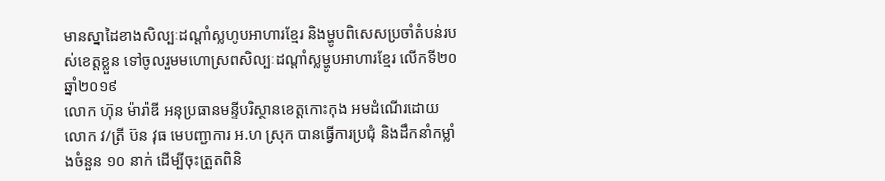មានស្នាដៃខាងសិល្បៈដណ្ដាំស្លហូបអាហារខ្មែរ និងម្ហូបពិសេសប្រចាំតំបន់របស់ខេត្តខ្លួន ទៅចូលរួមមហោស្រពសិល្បៈដណ្តាំស្លម្ហូបអាហារខ្មែរ លើកទី២០ ឆ្នាំ២០១៩
លោក ហ៊ុន ម៉ារ៉ាឌី អនុប្រធានមន្ទីបរិស្ថានខេត្តកោះកុង អមដំណើរដោយលោក វ/ត្រី ប៊ន វុធ មេបញ្ជាការ អ.ហ ស្រុក បានធ្វើការប្រជុំ និងដឹកនាំកម្លាំងចំនួន ១០ នាក់ ដើម្បីចុះត្រួតពិនិ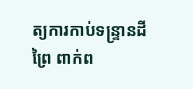ត្យការកាប់ទន្ទ្រានដីព្រៃ ពាក់ព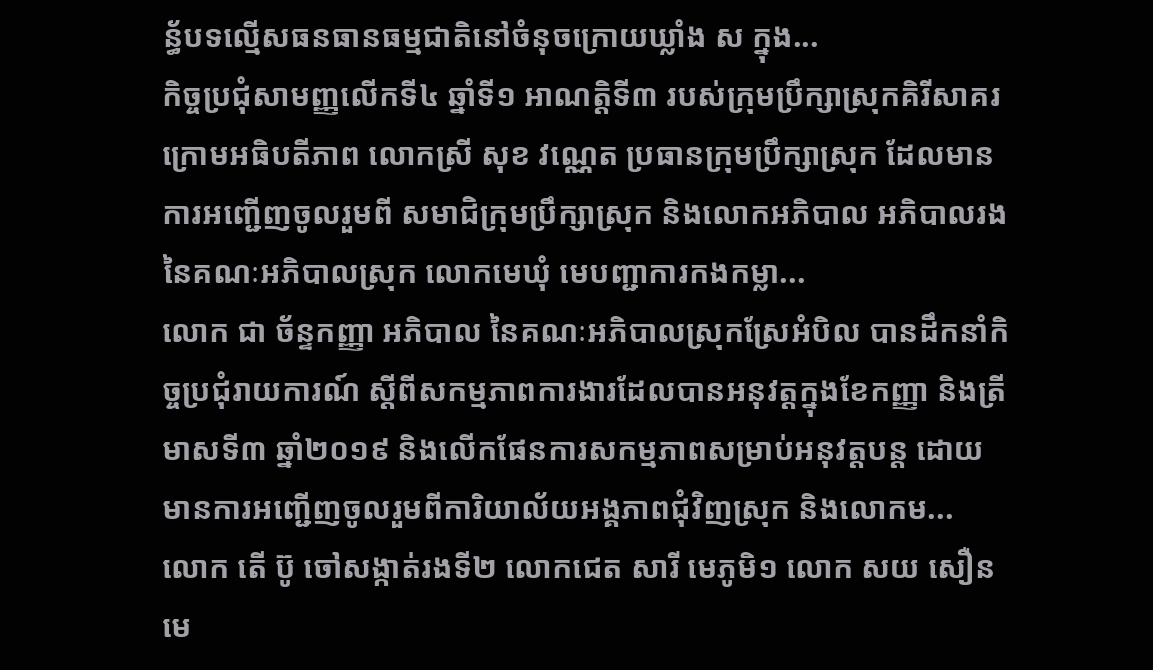ន្ធ័បទល្មើសធនធានធម្មជាតិនៅចំនុចក្រោយឃ្លាំង ស ក្នុង...
កិច្ចប្រជុំសាមញ្ញលើកទី៤ ឆ្នាំទី១ អាណត្តិទី៣ របស់ក្រុមប្រឹក្សាស្រុកគិរីសាគរ ក្រោមអធិបតីភាព លោកស្រី សុខ វណ្ណេត ប្រធានក្រុមប្រឹក្សាស្រុក ដែលមានការអញ្ជើញចូលរួមពី សមាជិក្រុមប្រឹក្សាស្រុក និងលោកអភិបាល អភិបាលរង នៃគណៈអភិបាលស្រុក លោកមេឃុំ មេបញ្ជាការកងកម្លា...
លោក ជា ច័ន្ទកញ្ញា អភិបាល នៃគណៈអភិបាលស្រុកស្រែអំបិល បានដឹកនាំកិច្ចប្រជុំរាយការណ៍ ស្ដីពីសកម្មភាពការងារដែលបានអនុវត្តក្នុងខែកញ្ញា និងត្រីមាសទី៣ ឆ្នាំ២០១៩ និងលើកផែនការសកម្មភាពសម្រាប់អនុវត្តបន្ដ ដោយមានការអញ្ជើញចូលរួមពីការិយាល័យអង្គភាពជុំវិញស្រុក និងលោកម...
លោក តើ ប៊ូ ចៅសង្កាត់រងទី២ លោកជេត សារី មេភូមិ១ លោក សយ សឿន មេ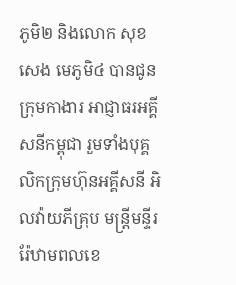ភូមិ២ និងលោក សុខ សេង មេភូមិ៤ បានជូនក្រុមកាងារ អាជ្ញាធរអគ្គីសនីកម្ពុជា រួមទាំងបុគ្គលិកក្រុមហ៊ុនអគ្គីសនី អិលវ៉ាយភីគ្រុប មន្ត្រីមន្ទីររ៉ែឋាមពលខេ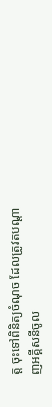ត្ត ចុះទៅពិនិត្យចំណុច ដែលត្រូវតបណ្តាញអគ្គីសនីចូល